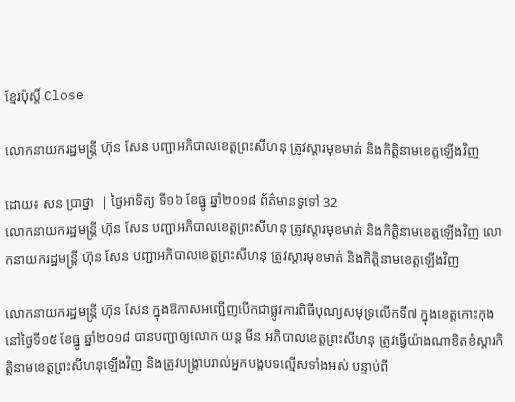ខ្មែរប៉ុស្ដិ៍ Close

លោកនាយករដ្ឋមន្ត្រី ហ៊ុន សែន បញ្ជាអភិបាលខេត្តព្រះសីហនុ ត្រូវស្ដារមុខមាត់ និងកិត្តិនាមខេត្តឡើងវិញ

ដោយ៖ សន ប្រាថ្នា  | ថ្ងៃអាទិត្យ ទី១៦ ខែធ្នូ ឆ្នាំ២០១៨ ព័ត៌មានទូទៅ 32
លោកនាយករដ្ឋមន្ត្រី ហ៊ុន សែន បញ្ជាអភិបាលខេត្តព្រះសីហនុ ត្រូវស្ដារមុខមាត់ និងកិត្តិនាមខេត្តឡើងវិញ លោកនាយករដ្ឋមន្ត្រី ហ៊ុន សែន បញ្ជាអភិបាលខេត្តព្រះសីហនុ ត្រូវស្ដារមុខមាត់ និងកិត្តិនាមខេត្តឡើងវិញ

លោកនាយករដ្ឋមន្រ្តី ហ៊ុន សែន ក្នុងឱកាសអញ្ជើញបើកជាផ្លូវការពិធីបុណ្យសមុទ្រលើកទី៧ ក្នុងខេត្តកោះកុង នៅថ្ងៃទី១៥ ខែធ្នូ ឆ្នាំ២០១៨ បានបញ្ជាឲ្យលោក យន្ត មីន អភិបាលខេត្តព្រះសីហនុ ត្រូវធ្វើយ៉ាងណាខិតខំស្តារកិត្តិនាមខេត្តព្រះសីហនុឡើងវិញ និងត្រូវបង្រ្កាបរាល់អ្នកបង្កបទល្មើសទាំងអស់ បន្ទាប់ពី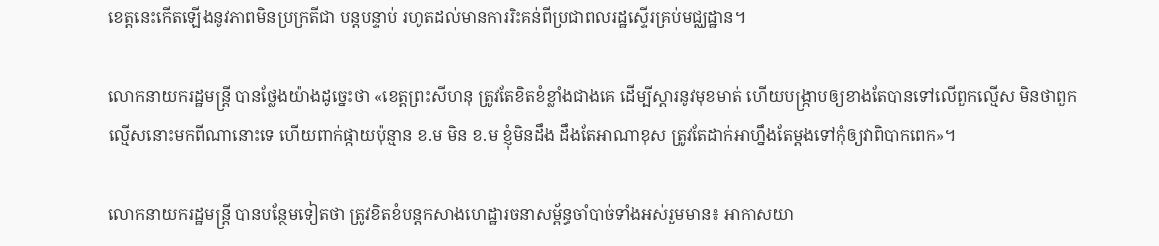ខេត្តនេះកើតឡើងនូវភាពមិនប្រក្រតីជា បន្តបន្ទាប់ រហូតដល់មានការរិះគន់ពីប្រជាពលរដ្ឋស្ទើរគ្រប់មជ្ឈដ្ឋាន។

លោកនាយករដ្ឋមន្រ្តី បានថ្លែងយ៉ាងដូច្នេះថា «ខេត្តព្រះសីហនុ ត្រូវតែខិតខំខ្លាំងជាងគេ ដើម្បីស្ដារនូវមុខមាត់ ហើយបង្ក្រាបឲ្យខាងតែបានទៅលើពួកល្មើស មិនថាពួកល្មើសនោះមកពីណានោះទេ ហើយពាក់ផ្កាយប៉ុន្មាន ខ.ម មិន ខ.ម ខ្ញុំមិនដឹង ដឹងតែអាណាខុស ត្រូវតែដាក់អាហ្នឹងតែម្ដងទៅកុំឲ្យវាពិបាកពេក»។

លោកនាយករដ្ឋមន្រ្តី បានបន្ថែមទៀតថា ត្រូវខិតខំបន្ដកសាងហេដ្ឋារចនាសម្ព័ន្ធចាំបាច់ទាំងអស់រួមមាន៖ អាកាសយា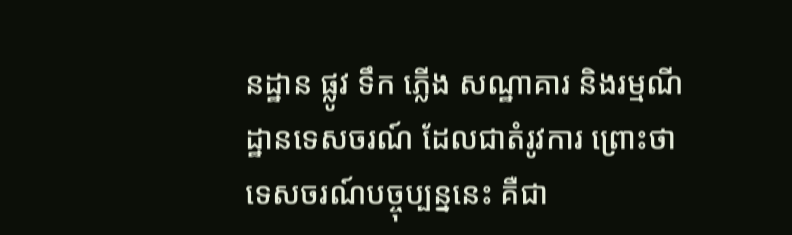នដ្ឋាន ផ្លូវ ទឹក ភ្លើង សណ្ឋាគារ និងរម្មណីដ្ឋានទេសចរណ៍ ដែលជាតំរូវការ ព្រោះថា ទេសចរណ៍បច្ចុប្បន្ននេះ គឺជា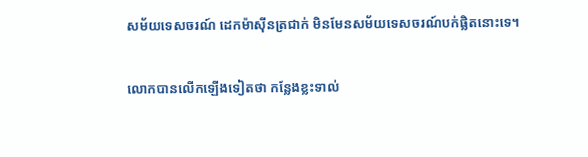សម័យទេសចរណ៍ ដេកម៉ាស៊ីនត្រជាក់ មិនមែនសម័យទេសចរណ៍បក់ផ្លិតនោះទេ។

លោកបានលើកឡើងទៀតថា កន្លែងខ្លះទាល់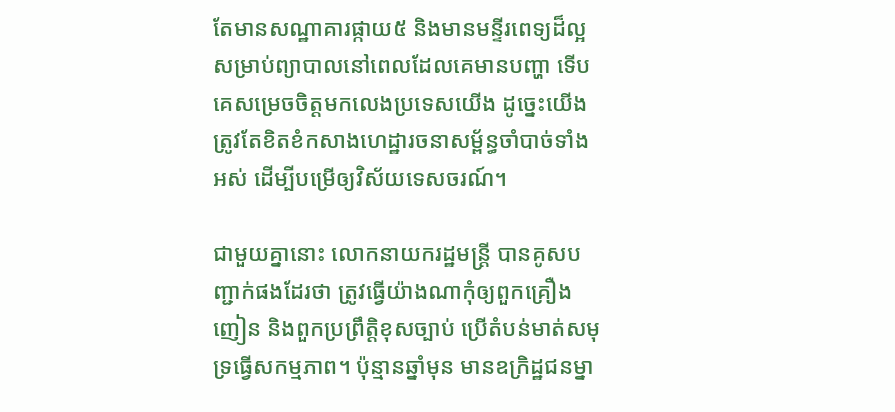តែមានសណ្ឋាគារផ្កាយ៥ និងមានមន្ទីរពេទ្យដ៏ល្អ សម្រាប់ព្យាបាលនៅពេលដែលគេមានបញ្ហា ទើបគេសម្រេចចិត្ដមកលេងប្រទេសយើង ដូច្នេះយើងត្រូវតែខិតខំកសាងហេដ្ឋារចនាសម្ព័ន្ធចាំបាច់ទាំងអស់ ដើម្បីបម្រើឲ្យវិស័យទេសចរណ៍។

ជាមួយគ្នានោះ លោកនាយករដ្ឋមន្រ្តី បានគូសបញ្ជាក់ផងដែរថា ត្រូវធ្វើយ៉ាងណាកុំឲ្យពួកគ្រឿងញៀន និងពួកប្រព្រឹត្ដិខុសច្បាប់ ប្រើតំបន់មាត់សមុទ្រធ្វើសកម្មភាព។ ប៉ុន្មានឆ្នាំមុន មានឧក្រិដ្ឋជនម្នា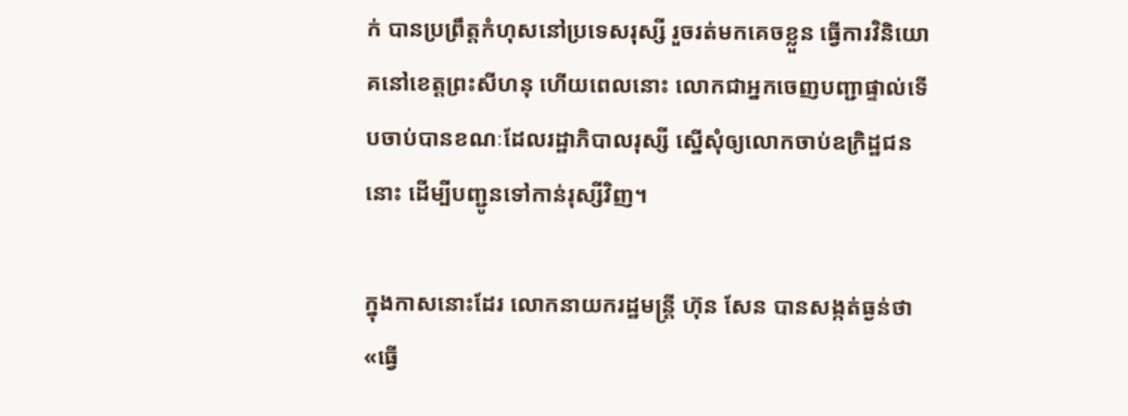ក់ បានប្រព្រឹត្ដកំហុសនៅប្រទេសរុស្សី រួចរត់មកគេចខ្លួន ធ្វើការវិនិយោគនៅខេត្តព្រះសីហនុ ហើយពេលនោះ លោកជាអ្នកចេញបញ្ជាផ្ទាល់ទើបចាប់បានខណៈដែលរដ្ឋាភិបាលរុស្សី ស្នើសុំឲ្យលោកចាប់ឧក្រិដ្ឋជននោះ ដើម្បីបញ្ជូនទៅកាន់រុស្សីវិញ។

ក្នុងកាសនោះដែរ លោកនាយករដ្ឋមន្ត្រី ហ៊ុន សែន បានសង្កត់ធ្ងន់ថា «ធ្វើ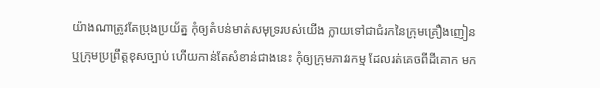យ៉ាងណាត្រូវតែប្រុងប្រយ័ត្ន កុំឲ្យតំបន់មាត់សមុទ្ររបស់យើង ក្លាយទៅជាជំរកនៃក្រុមគ្រឿងញៀន ឬក្រុមប្រព្រឹត្ដខុសច្បាប់ ហើយកាន់តែសំខាន់ជាងនេះ កុំឲ្យក្រុមភាវរកម្ម ដែលរត់គេចពីដីគោក មក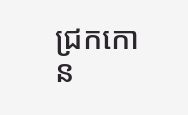ជ្រកកោន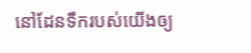នៅដែនទឹករបស់យើងឲ្យ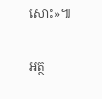សោះ»៕

អត្ថ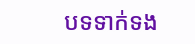បទទាក់ទង